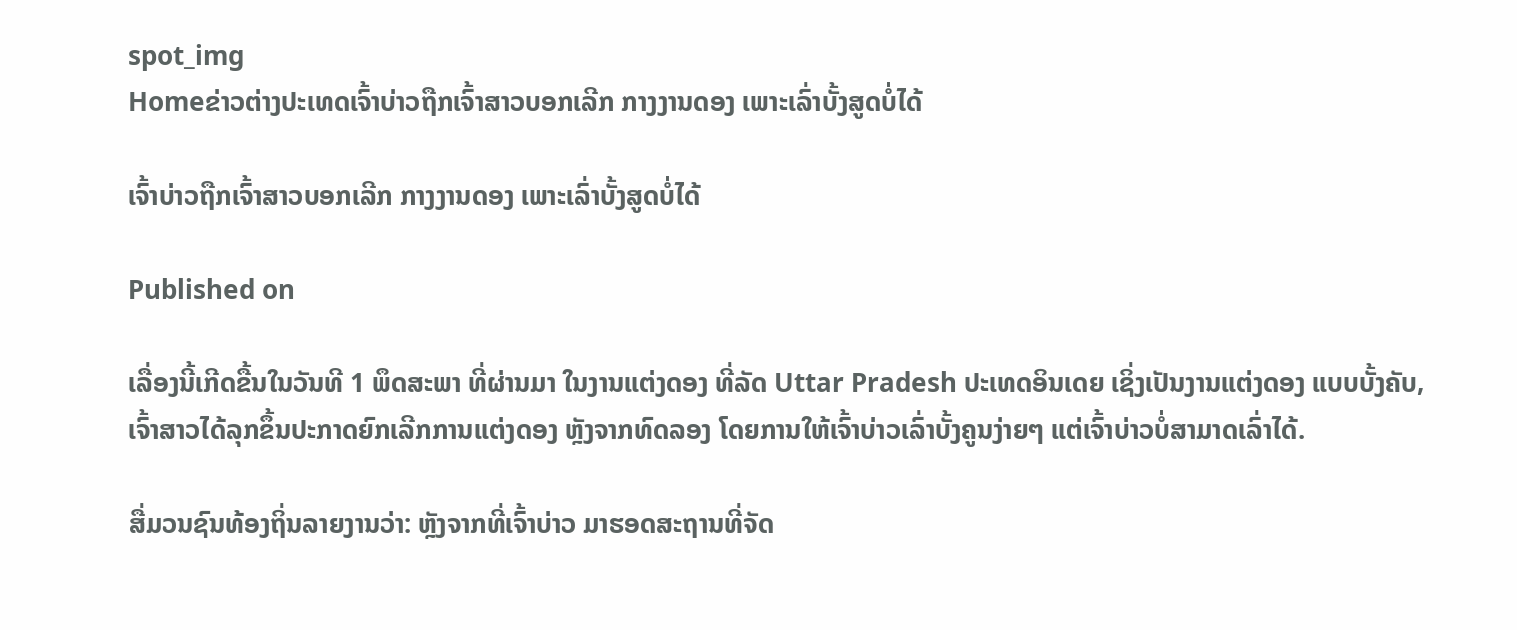spot_img
Homeຂ່າວຕ່າງປະເທດເຈົ້າບ່າວຖືກເຈົ້າສາວບອກເລີກ ກາງງານດອງ ເພາະເລົ່າບັ້ງສູດບໍ່ໄດ້

ເຈົ້າບ່າວຖືກເຈົ້າສາວບອກເລີກ ກາງງານດອງ ເພາະເລົ່າບັ້ງສູດບໍ່ໄດ້

Published on

ເລື່ອງນີ້ເກີດຂື້ນໃນວັນທີ 1 ພຶດສະພາ ທີ່ຜ່ານມາ ໃນງານແຕ່ງດອງ ທີ່ລັດ Uttar Pradesh ປະເທດອິນເດຍ ເຊິ່ງເປັນງານແຕ່ງດອງ ແບບບັ້ງຄັບ, ເຈົ້າສາວໄດ້ລຸກຂຶ້ນປະກາດຍົກເລີກການແຕ່ງດອງ ຫຼັງຈາກທົດລອງ ໂດຍການໃຫ້ເຈົ້າບ່າວເລົ່າບັ້ງຄູນງ່າຍໆ ແຕ່ເຈົ້າບ່າວບໍ່ສາມາດເລົ່າໄດ້.

ສື່ມວນຊົນທ້ອງຖິ່ນລາຍງານວ່າ: ຫຼັງຈາກທີ່ເຈົ້າບ່າວ ມາຮອດສະຖານທີ່ຈັດ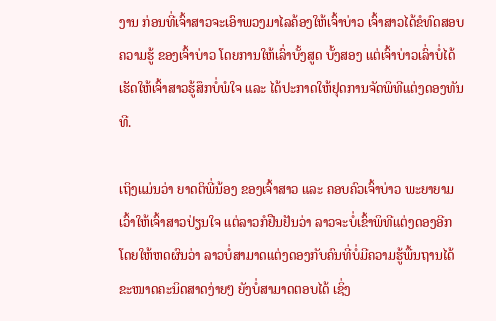ງານ ກ່ອນທີ່ເຈົ້າສາວຈະເອົາພວງມາໄລຄ້ອງໃຫ້ເຈົ້າບ່າວ ເຈົ້າສາວໄດ້ຂໍທົດສອບຄວາມຮູ້ ຂອງເຈົ້າບ່າວ ໂດຍການໃຫ້ເລົ່າບັ້ງສູດ ບັ້ງສອງ ແຕ່ເຈົ້າບ່າວເລົ່າບໍ່ໄດ້ ເຮັດໃຫ້ເຈົ້າສາວຮູ້ສຶກບໍ່ພໍໃຈ ແລະ ໄດ້ປະກາດໃຫ້ຢຸດການຈັດພິທີແຕ່ງດອງທັນທີ.

ເຖິງແມ່ນວ່າ ຍາດຕິພີ່ນ້ອງ ຂອງເຈົ້າສາວ ແລະ ຄອບຄົວເຈົ້າບ່າວ ພະຍາຍາມເວົ້າໃຫ້ເຈົ້າສາວປ່ຽນໃຈ ແຕ່ລາວກໍຢືນຢັນວ່າ ລາວຈະບໍ່ເຂົ້າພິທີແຕ່ງດອງອີກ ໂດຍໃຫ້ຫດຜົນວ່າ ລາວບໍ່ສາມາດແຕ່ງດອງກັບຄົນທີ່ບໍ່ມີຄວາມຮູ້ພື້ນຖານໄດ້ ຂະໜາດຄະນິດສາດງ່າຍໆ ຍັງບໍ່ສາມາດຕອບໄດ້ ເຊິ່ງ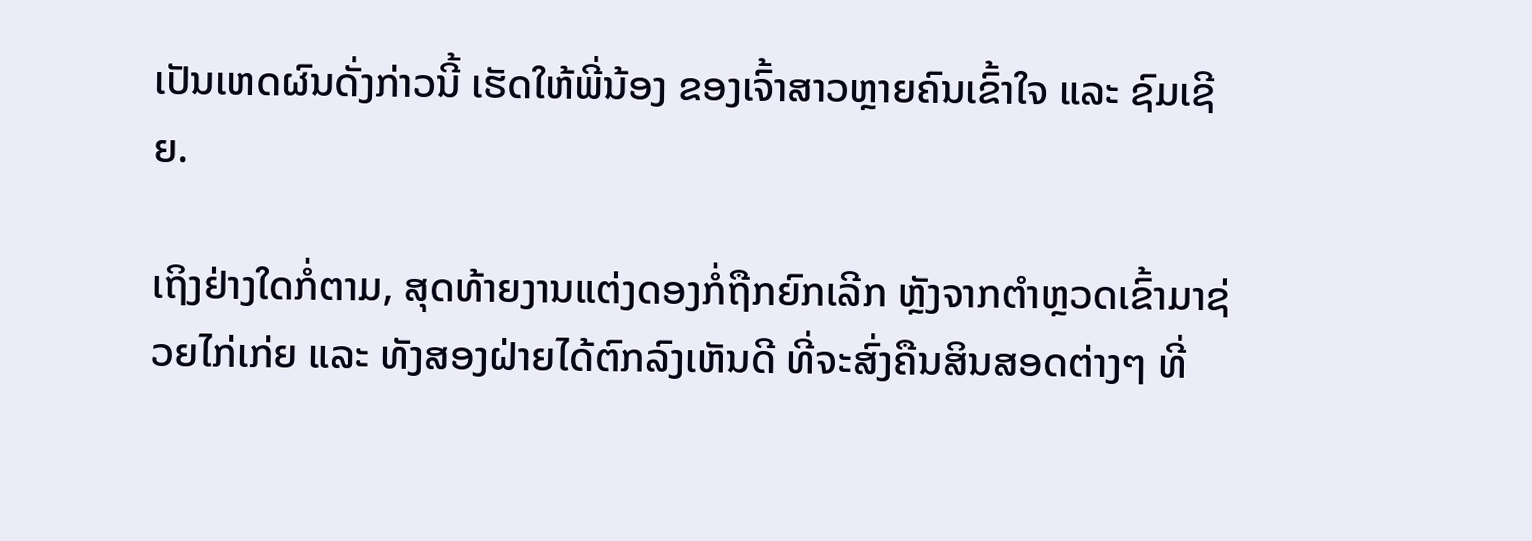ເປັນເຫດຜົນດັ່ງກ່າວນີ້ ເຮັດໃຫ້ພີ່ນ້ອງ ຂອງເຈົ້າສາວຫຼາຍຄົນເຂົ້າໃຈ ແລະ ຊົມເຊີຍ.

ເຖິງຢ່າງໃດກໍ່ຕາມ, ສຸດທ້າຍງານແຕ່ງດອງກໍ່ຖືກຍົກເລີກ ຫຼັງຈາກຕຳຫຼວດເຂົ້າມາຊ່ວຍໄກ່ເກ່ຍ ແລະ ທັງສອງຝ່າຍໄດ້ຕົກລົງເຫັນດີ ທີ່ຈະສົ່ງຄືນສິນສອດຕ່າງໆ ທີ່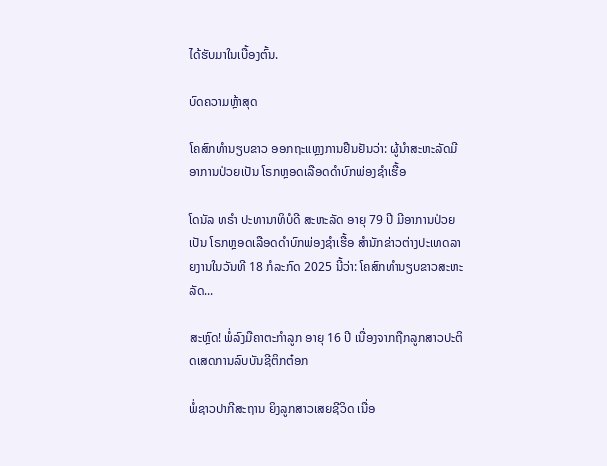ໄດ້ຮັບມາໃນເບື້ອງຕົ້ນ.

ບົດຄວາມຫຼ້າສຸດ

ໂຄສົກທຳນຽບຂາວ ອອກຖະແຫຼງການຢືນຢັນວ່າ: ຜູ້ນຳສະຫະລັດມີອາການປ່ວຍເປັນ ໂຣກຫຼອດເລືອດດຳບົກພ່ອງຊຳເຮື້ອ

ໂດນັລ ທຣຳ ປະທານາທິບໍດີ ສະຫະລັດ ອາຍຸ 79 ປີ ມີອາການປ່ວຍເປັນ ໂຣກຫຼອດເລືອດດຳບົກພ່ອງຊຳເຮື້ອ ສຳນັກຂ່າວຕ່າງປະເທດລາຍງານໃນວັນທີ 18 ກໍລະກົດ 2025 ນີ້ວ່າ: ໂຄສົກທຳນຽບຂາວສະຫະລັດ...

ສະຫຼົດ! ພໍ່ລົງມືຄາຕະກຳລູກ ອາຍຸ 16 ປີ ເນື່ອງຈາກຖືກລູກສາວປະຕິດເສດການລົບບັນຊີຕິກຕ໋ອກ

ພໍ່ຊາວປາກີສະຖານ ຍິງລູກສາວເສຍຊີວິດ ເນື່ອ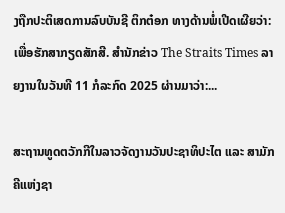ງຖືກປະຕິເສດການລົບບັນຊີ ຕິກຕ໋ອກ ທາງດ້ານພໍ່ເປີດເຜີຍວ່າ: ເພື່ອຮັກສາກຽດສັກສີ. ສຳນັກຂ່າວ The Straits Times ລາຍງານໃນວັນທີ 11 ກໍລະກົດ 2025 ຜ່ານມາວ່າ:...

ສະຖານທູດຕວັກກີໃນລາວຈັດງານວັນປະຊາທິປະໄຕ ແລະ ສາມັກຄີແຫ່ງຊາ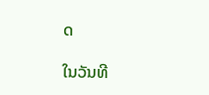ດ

ໃນວັນທີ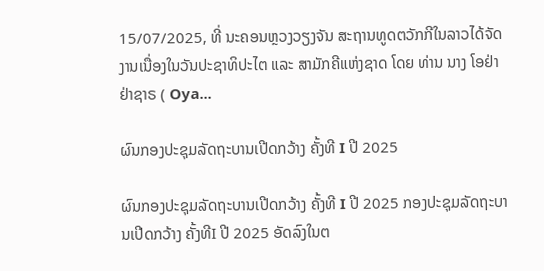15/07/2025, ທີ່ ນະຄອນຫຼວງວຽງຈັນ ສະຖານທູດຕວັກກີໃນລາວໄດ້ຈັດງານເນື່ອງໃນວັນປະຊາທິປະໄຕ ແລະ ສາມັກຄີແຫ່ງຊາດ ໂດຍ ທ່ານ ນາງ ໂອຢ່າ ຢ່າຊາຣ ( Oya...

ຜົນກອງປະຊຸມລັດຖະບານເປີດກວ້າງ ຄັ້ງທີ I ປີ 2025

ຜົນກອງປະຊຸມລັດຖະບານເປີດກວ້າງ ຄັ້ງທີ I ປີ 2025 ກອງປະຊຸມລັດຖະບານເປີດກວ້າງ ຄັ້ງທີI ປີ 2025 ອັດລົງໃນຕ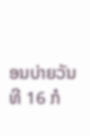ອນບ່າຍວັນທີ 16 ກໍ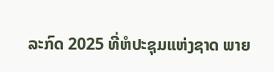ລະກົດ 2025 ທີ່ຫໍປະຊຸມແຫ່ງຊາດ ພາຍ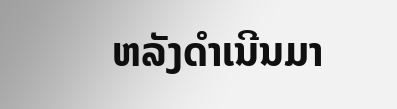ຫລັງດຳເນີນມາ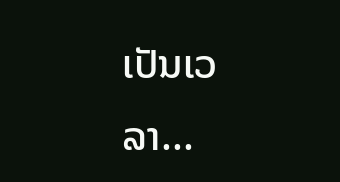ເປັນເວລາ...